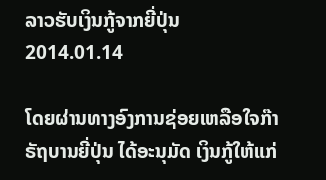ລາວຮັບເງິນກູ້ຈາກຍີ່ປຸ່ນ
2014.01.14

ໂດຍຜ່ານທາງອົງການຊ່ອຍເຫລືອໃຈກ໊າ ຣັຖບານຍີ່ປຸ່ນ ໄດ້ອະນຸມັດ ເງິນກູ້ໃຫ້ແກ່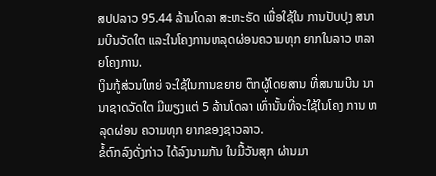ສປປລາວ 95.44 ລ້ານໂດລາ ສະຫະຣັດ ເພື່ອໃຊ້ໃນ ການປັບປຸງ ສນາມບີນວັດໃຕ ແລະໃນໂຄງການຫລຸດຜ່ອນຄວາມທຸກ ຍາກໃນລາວ ຫລາຍໂຄງການ.
ເງິນກູ້ສ່ວນໃຫຍ່ ຈະໃຊ້ໃນການຂຍາຍ ຕຶກຜູ້ໂດຍສານ ທີ່ສນາມບີນ ນານາຊາດວັດໃຕ ມີພຽງແຕ່ 5 ລ້ານໂດລາ ເທົ່ານັ້ນທີ່ຈະໃຊ້ໃນໂຄງ ການ ຫລຸດຜ່ອນ ຄວາມທຸກ ຍາກຂອງຊາວລາວ.
ຂໍ້ຕົກລົງດັ່ງກ່າວ ໄດ້ລົງນາມກັນ ໃນມື້ວັນສຸກ ຜ່ານມາ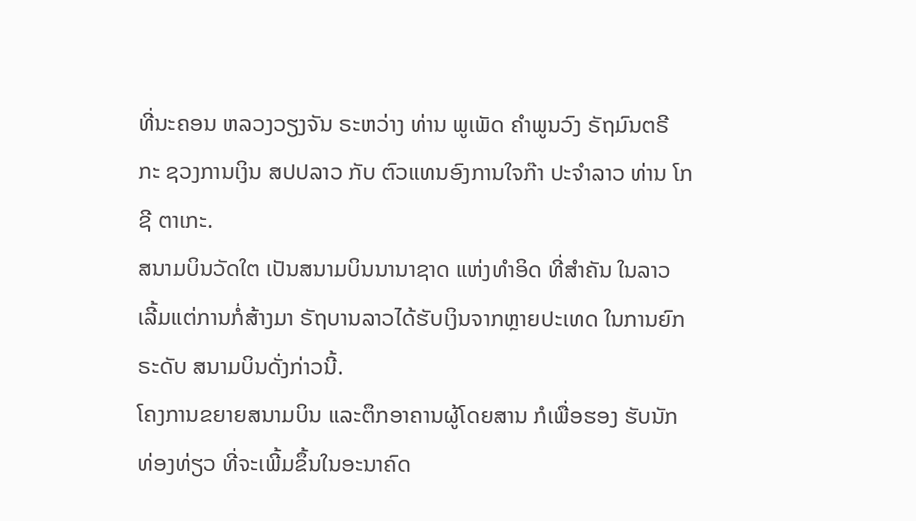ທີ່ນະຄອນ ຫລວງວຽງຈັນ ຣະຫວ່າງ ທ່ານ ພູເພັດ ຄຳພູນວົງ ຣັຖມົນຕຣີ ກະ ຊວງການເງິນ ສປປລາວ ກັບ ຕົວແທນອົງການໃຈກ໊າ ປະຈຳລາວ ທ່ານ ໂກຊີ ຕາເກະ.
ສນາມບິນວັດໃຕ ເປັນສນາມບິນນານາຊາດ ແຫ່ງທຳອິດ ທີ່ສຳຄັນ ໃນລາວ ເລີ້ມແຕ່ການກໍ່ສ້າງມາ ຣັຖບານລາວໄດ້ຮັບເງິນຈາກຫຼາຍປະເທດ ໃນການຍົກຣະດັບ ສນາມບິນດັ່ງກ່າວນີ້.
ໂຄງການຂຍາຍສນາມບິນ ແລະຕຶກອາຄານຜູ້ໂດຍສານ ກໍເພື່ອຮອງ ຮັບນັກທ່ອງທ່ຽວ ທີ່ຈະເພີ້ມຂຶ້ນໃນອະນາຄົດ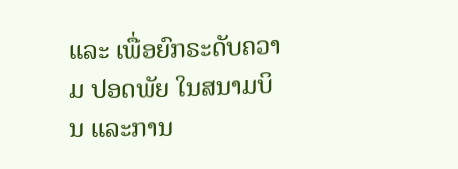ແລະ ເພື່ອຍົກຣະດັບຄວາມ ປອດພັຍ ໃນສນາມບິນ ແລະການ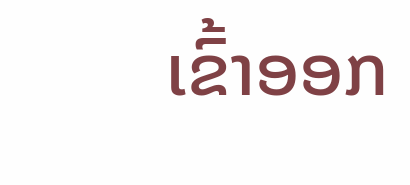ເຂົ້າອອກ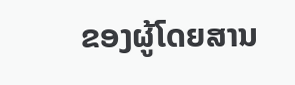ຂອງຜູ້ໂດຍສານ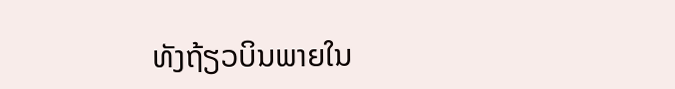ທັງຖ້ຽວບິນພາຍໃນ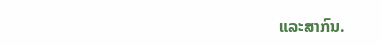ແລະສາກົນ.